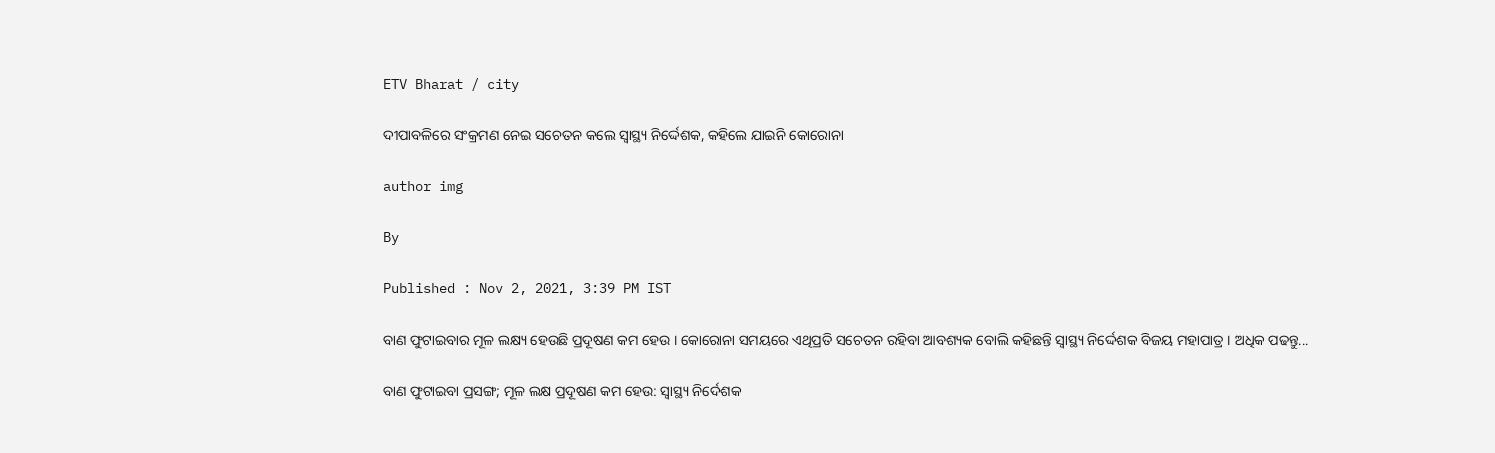ETV Bharat / city

ଦୀପାବଳିରେ ସଂକ୍ରମଣ ନେଇ ସଚେତନ କଲେ ସ୍ୱାସ୍ଥ୍ୟ ନିର୍ଦ୍ଦେଶକ, କହିଲେ ଯାଇନି କୋରୋନା

author img

By

Published : Nov 2, 2021, 3:39 PM IST

ବାଣ ଫୁଟାଇବାର ମୂଳ ଲକ୍ଷ୍ୟ ହେଉଛି ପ୍ରଦୂଷଣ କମ ହେଉ । କୋରୋନା ସମୟରେ ଏଥିପ୍ରତି ସଚେତନ ରହିବା ଆବଶ୍ୟକ ବୋଲି କହିଛନ୍ତି ସ୍ୱାସ୍ଥ୍ୟ ନିର୍ଦ୍ଦେଶକ ବିଜୟ ମହାପାତ୍ର । ଅଧିକ ପଢନ୍ତୁ...

ବାଣ ଫୁଟାଇବା ପ୍ରସଙ୍ଗ; ମୂଳ ଲକ୍ଷ ପ୍ରଦୂଷଣ କମ ହେଉ: ସ୍ୱାସ୍ଥ୍ୟ ନିର୍ଦେଶକ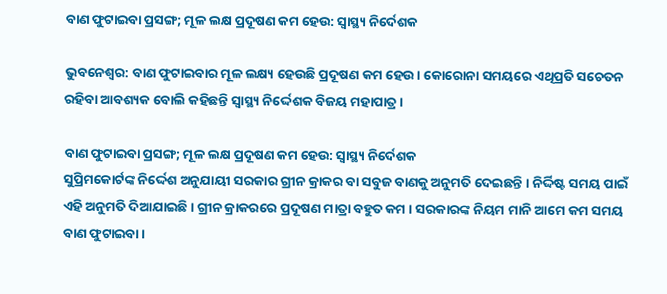ବାଣ ଫୁଟାଇବା ପ୍ରସଙ୍ଗ; ମୂଳ ଲକ୍ଷ ପ୍ରଦୂଷଣ କମ ହେଉ: ସ୍ୱାସ୍ଥ୍ୟ ନିର୍ଦେଶକ

ଭୁବନେଶ୍ବର: ବାଣ ଫୁଟାଇବାର ମୂଳ ଲକ୍ଷ୍ୟ ହେଉଛି ପ୍ରଦୂଷଣ କମ ହେଉ । କୋରୋନା ସମୟରେ ଏଥିପ୍ରତି ସଚେତନ ରହିବା ଆବଶ୍ୟକ ବୋଲି କହିଛନ୍ତି ସ୍ବାସ୍ଥ୍ୟ ନିର୍ଦ୍ଦେଶକ ବିଜୟ ମହାପାତ୍ର ।

ବାଣ ଫୁଟାଇବା ପ୍ରସଙ୍ଗ; ମୂଳ ଲକ୍ଷ ପ୍ରଦୂଷଣ କମ ହେଉ: ସ୍ୱାସ୍ଥ୍ୟ ନିର୍ଦେଶକ
ସୁପ୍ରିମକୋର୍ଟଙ୍କ ନିର୍ଦ୍ଦେଶ ଅନୁଯାୟୀ ସରକାର ଗ୍ରୀନ କ୍ରାକର ବା ସବୁଜ ବାଣକୁ ଅନୁମତି ଦେଇଛନ୍ତି । ନିର୍ଦ୍ଦିଷ୍ଟ ସମୟ ପାଇଁ ଏହି ଅନୁମତି ଦିଆଯାଇଛି । ଗ୍ରୀନ କ୍ରାକରରେ ପ୍ରଦୂଷଣ ମାତ୍ରା ବହୁତ କମ । ସରକାରଙ୍କ ନିୟମ ମାନି ଆମେ କମ ସମୟ ବାଣ ଫୁଟାଇବା ।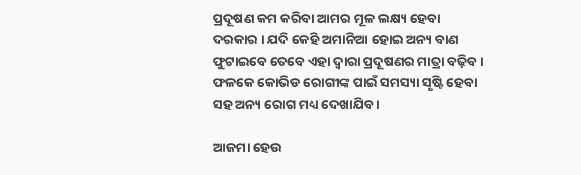ପ୍ରଦୂଷଣ କମ କରିବା ଆମର ମୂଳ ଲକ୍ଷ୍ୟ ହେବା ଦରକାର । ଯଦି କେହି ଅମାନିଆ ହୋଇ ଅନ୍ୟ ବାଣ ଫୁଟାଇବେ ତେବେ ଏହା ଦ୍ୱାରା ପ୍ରଦୂଷଣର ମାତ୍ରା ବଢ଼ିବ । ଫଳକେ କୋଭିଡ ରୋଗୀଙ୍କ ପାଇଁ ସମସ୍ୟା ସୃଷ୍ଟି ହେବା ସହ ଅନ୍ୟ ରୋଗ ମଧ୍ୟ ଦେଖାଯିବ ।

ଆଜମା ହେଉ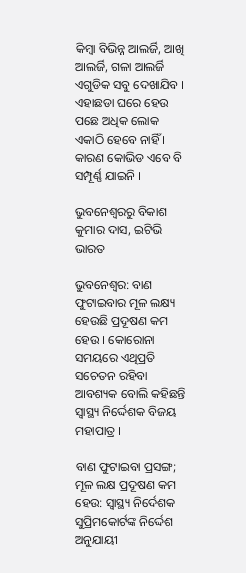କିମ୍ବା ବିଭିନ୍ନ ଆଲର୍ଜି, ଆଖି ଆଲର୍ଜି, ଗଳା ଆଲର୍ଜି ଏଗୁଡିକ ସବୁ ଦେଖାଯିବ । ଏହାଛଡା ଘରେ ହେଉ ପଛେ ଅଧିକ ଲୋକ ଏକାଠି ହେବେ ନାହିଁ । କାରଣ କୋଭିଡ ଏବେ ବି ସମ୍ପୂର୍ଣ୍ଣ ଯାଇନି ।

ଭୁବନେଶ୍ବରରୁ ବିକାଶ କୁମାର ଦାସ, ଇଟିଭି ଭାରତ

ଭୁବନେଶ୍ବର: ବାଣ ଫୁଟାଇବାର ମୂଳ ଲକ୍ଷ୍ୟ ହେଉଛି ପ୍ରଦୂଷଣ କମ ହେଉ । କୋରୋନା ସମୟରେ ଏଥିପ୍ରତି ସଚେତନ ରହିବା ଆବଶ୍ୟକ ବୋଲି କହିଛନ୍ତି ସ୍ବାସ୍ଥ୍ୟ ନିର୍ଦ୍ଦେଶକ ବିଜୟ ମହାପାତ୍ର ।

ବାଣ ଫୁଟାଇବା ପ୍ରସଙ୍ଗ; ମୂଳ ଲକ୍ଷ ପ୍ରଦୂଷଣ କମ ହେଉ: ସ୍ୱାସ୍ଥ୍ୟ ନିର୍ଦେଶକ
ସୁପ୍ରିମକୋର୍ଟଙ୍କ ନିର୍ଦ୍ଦେଶ ଅନୁଯାୟୀ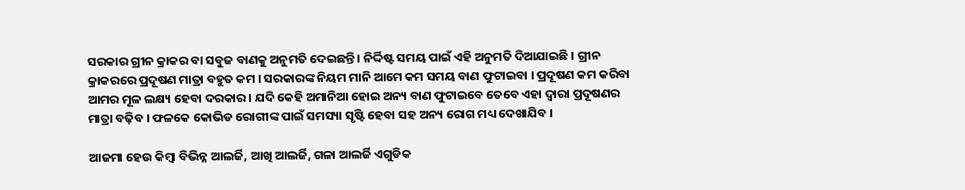ସରକାର ଗ୍ରୀନ କ୍ରାକର ବା ସବୁଜ ବାଣକୁ ଅନୁମତି ଦେଇଛନ୍ତି । ନିର୍ଦ୍ଦିଷ୍ଟ ସମୟ ପାଇଁ ଏହି ଅନୁମତି ଦିଆଯାଇଛି । ଗ୍ରୀନ କ୍ରାକରରେ ପ୍ରଦୂଷଣ ମାତ୍ରା ବହୁତ କମ । ସରକାରଙ୍କ ନିୟମ ମାନି ଆମେ କମ ସମୟ ବାଣ ଫୁଟାଇବା । ପ୍ରଦୂଷଣ କମ କରିବା ଆମର ମୂଳ ଲକ୍ଷ୍ୟ ହେବା ଦରକାର । ଯଦି କେହି ଅମାନିଆ ହୋଇ ଅନ୍ୟ ବାଣ ଫୁଟାଇବେ ତେବେ ଏହା ଦ୍ୱାରା ପ୍ରଦୂଷଣର ମାତ୍ରା ବଢ଼ିବ । ଫଳକେ କୋଭିଡ ରୋଗୀଙ୍କ ପାଇଁ ସମସ୍ୟା ସୃଷ୍ଟି ହେବା ସହ ଅନ୍ୟ ରୋଗ ମଧ୍ୟ ଦେଖାଯିବ ।

ଆଜମା ହେଉ କିମ୍ବା ବିଭିନ୍ନ ଆଲର୍ଜି, ଆଖି ଆଲର୍ଜି, ଗଳା ଆଲର୍ଜି ଏଗୁଡିକ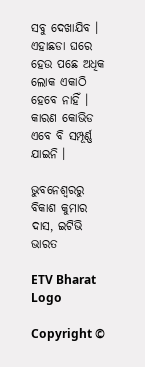ସବୁ ଦେଖାଯିବ । ଏହାଛଡା ଘରେ ହେଉ ପଛେ ଅଧିକ ଲୋକ ଏକାଠି ହେବେ ନାହିଁ । କାରଣ କୋଭିଡ ଏବେ ବି ସମ୍ପୂର୍ଣ୍ଣ ଯାଇନି ।

ଭୁବନେଶ୍ବରରୁ ବିକାଶ କୁମାର ଦାସ, ଇଟିଭି ଭାରତ

ETV Bharat Logo

Copyright ©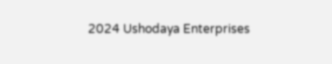2024 Ushodaya Enterprises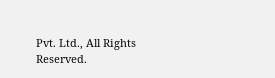Pvt. Ltd., All Rights Reserved.